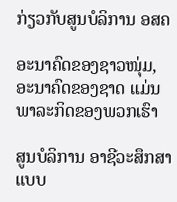ກ່ຽວກັບສູນບໍລິການ ອສຄ

ອະນາຄົດຂອງຊາວໜຸ່ມ, ອະນາຄົດຂອງຊາດ ແມ່ນພາລະກິດຂອງພວກເຮົາ

ສູນບໍລິການ ອາຊີວະສຶກສາແບບ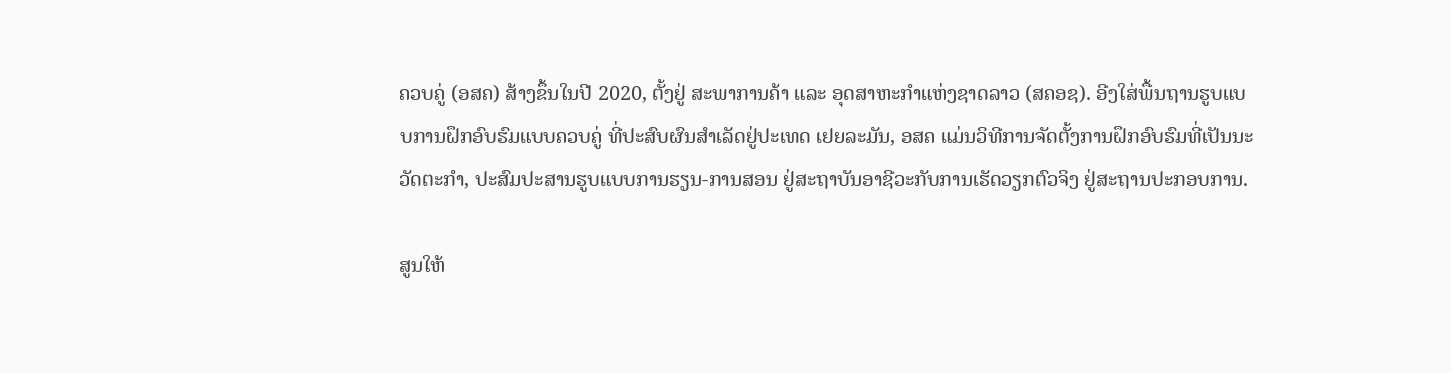ຄວບຄູ່ (ອສຄ) ສ້າງຂຶ້ນໃນປີ 2020, ຕັ້ງຢູ່ ສະພາການຄ້າ ແລະ ອຸດສາຫະກຳແຫ່ງຊາດລາວ (ສຄອຊ). ອີງໃສ່ພື້ນຖານຮູບແບບການຝຶກອົບຮົມແບບຄວບຄູ່ ທີ່ປະສົບຜົນສຳເລັດຢູ່ປະເທດ ເຢຍລະມັນ, ອສຄ ແມ່ນວິທີການຈັດຕັ້ງການຝຶກອົບຮົມທີ່ເປັນນະວັດຕະກຳ, ປະສົມປະສານຮູບແບບການຮຽນ-ການສອນ ຢູ່ສະຖາບັນອາຊີວະກັບການເຮັດວຽກຕົວຈິງ ຢູ່ສະຖານປະກອບການ.

ສູນໃຫ້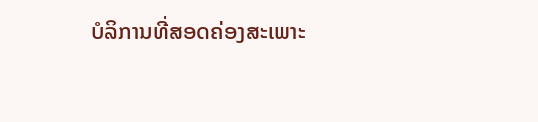ບໍລິການທີ່ສອດຄ່ອງສະເພາະ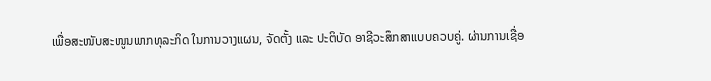ເພື່ອສະໜັບສະໜູນພາກທຸລະກິດ ໃນການວາງແຜນ, ຈັດຕັ້ງ ແລະ ປະຕິບັດ ອາຊີວະສຶກສາແບບຄວບຄູ່. ຜ່ານການເຊື່ອ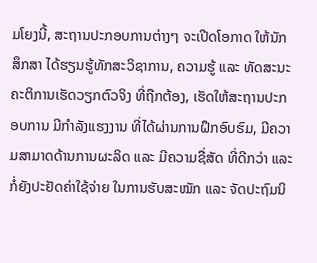ມໂຍງນີ້, ສະຖານປະກອບການຕ່າງໆ ຈະເປີດໂອກາດ ໃຫ້ນັກສຶກສາ ໄດ້ຮຽນຮູ້ທັກສະວິຊາການ, ຄວາມຮູ້ ແລະ ທັດສະນະຄະຕິການເຮັດວຽກຕົວຈິງ ທີ່ຖືກຕ້ອງ, ເຮັດໃຫ້ສະຖານປະກອບການ ມີກໍາລັງແຮງງານ ທີ່ໄດ້ຜ່ານການຝຶກອົບຮົມ, ມີຄວາມສາມາດດ້ານການຜະລິດ ແລະ ມີຄວາມຊື່ສັດ ທີ່ດີກວ່າ ແລະ ກໍ່ຍັງປະຢັດຄ່າໃຊ້ຈ່າຍ ໃນການຮັບສະໝັກ ແລະ ຈັດປະຖົມນິ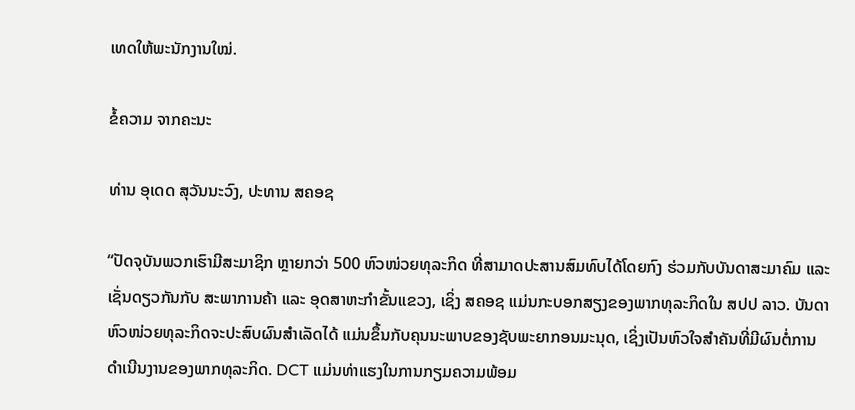ເທດໃຫ້ພະນັກງານໃໝ່.

ຂໍ້ຄວາມ ຈາກຄະນະ

ທ່ານ ອຸເດດ ສຸວັນນະວົງ, ປະທານ ສຄອຊ

“ປັດຈຸບັນພວກເຮົາມີສະມາຊິກ ຫຼາຍກວ່າ 500 ຫົວໜ່ວຍທຸລະກິດ ທີ່ສາມາດປະສານສົມທົບໄດ້ໂດຍກົງ ຮ່ວມກັບບັນດາສະມາຄົມ ແລະ ເຊັ່ນດຽວກັນກັບ ສະພາການຄ້າ ແລະ ອຸດສາຫະກຳຂັ້ນແຂວງ, ເຊິ່ງ ສຄອຊ ແມ່ນກະບອກສຽງຂອງພາກທຸລະກິດໃນ ສປປ ລາວ. ບັນດາຫົວໜ່ວຍທຸລະກິດຈະປະສົບຜົນສຳເລັດໄດ້ ແມ່ນຂຶ້ນກັບຄຸນນະພາບຂອງຊັບພະຍາກອນມະນຸດ, ເຊິ່ງເປັນຫົວໃຈສຳຄັນທີ່ມີຜົນຕໍ່ການດຳເນີນງານຂອງພາກທຸລະກິດ. DCT ແມ່ນທ່າແຮງໃນການກຽມຄວາມພ້ອມ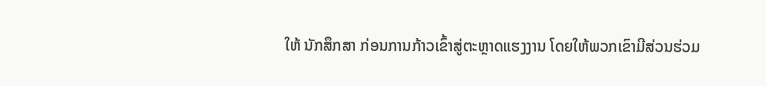ໃຫ້ ນັກສຶກສາ ກ່ອນການກ້າວເຂົ້າສູ່ຕະຫຼາດແຮງງານ ໂດຍໃຫ້ພວກເຂົາມີສ່ວນຮ່ວມ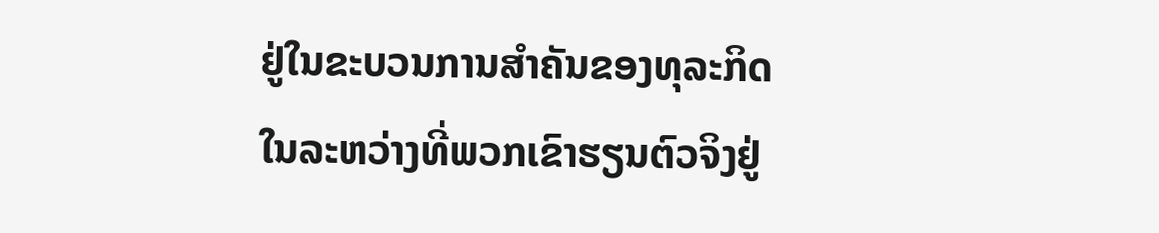ຢູ່ໃນຂະບວນການສໍາຄັນຂອງທຸລະກິດ ໃນລະຫວ່າງທີ່ພວກເຂົາຮຽນຕົວຈິງຢູ່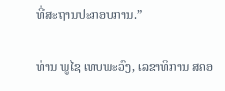ທີ່ສະຖານປະກອບການ.”

ທ່ານ ພູໄຊ ເທບພະວົງ, ເລຂາທິການ ສຄອ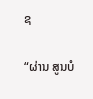ຊ

“ຜ່ານ ສູນບໍ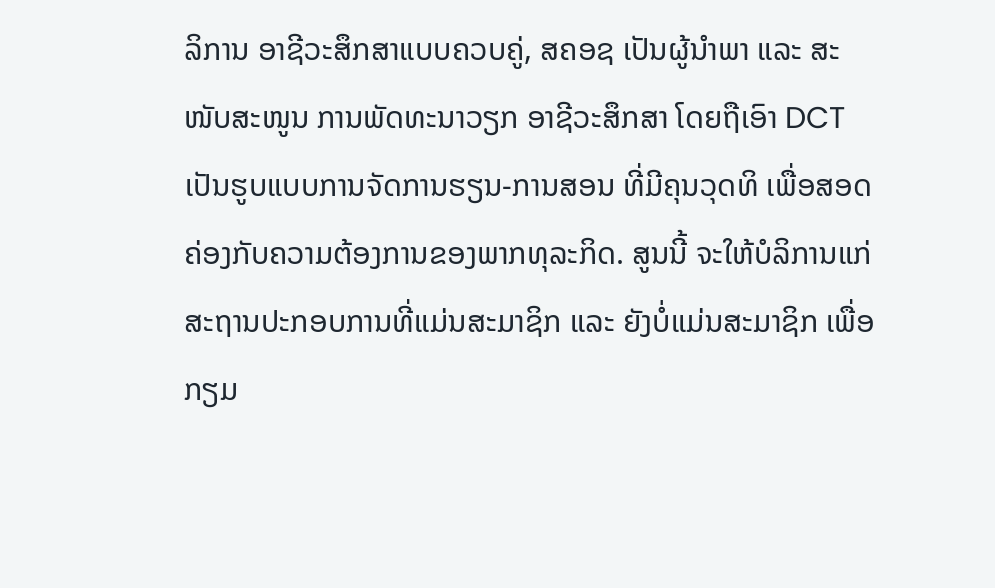ລິການ ອາຊີວະສຶກສາແບບຄວບຄູ່, ສຄອຊ ເປັນຜູ້ນຳພາ ແລະ ສະໜັບສະໜູນ ການພັດທະນາວຽກ ອາຊີວະສຶກສາ ໂດຍຖືເອົາ DCT ເປັນຮູບແບບການຈັດການຮຽນ-ການສອນ ທີ່ມີຄຸນວຸດທິ ເພື່ອສອດຄ່ອງກັບຄວາມຕ້ອງການຂອງພາກທຸລະກິດ. ສູນນີ້ ຈະໃຫ້ບໍລິການແກ່ສະຖານປະກອບການທີ່ແມ່ນສະມາຊິກ ແລະ ຍັງບໍ່ແມ່ນສະມາຊິກ ເພື່ອກຽມ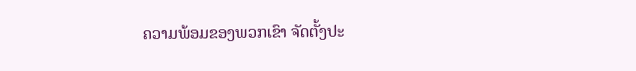ຄວາມພ້ອມຂອງພວກເຂົາ ຈັດຕັ້ງປະ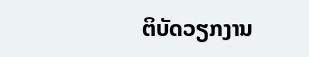ຕິບັດວຽກງານ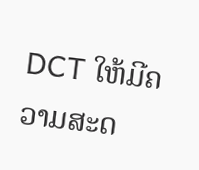DCT ໃຫ້ມີຄວາມສະດ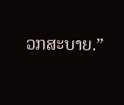ວກສະບາຍ.”